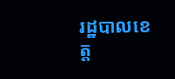រដ្ឋបាលខេត្ត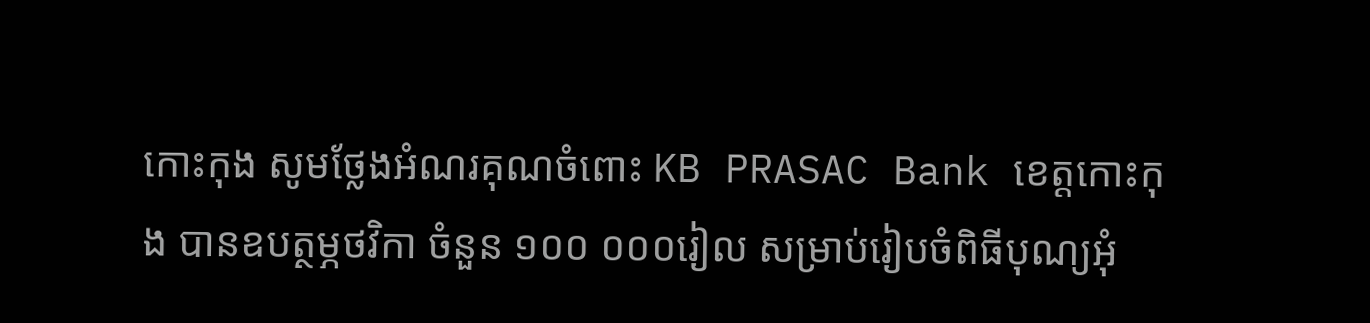កោះកុង សូមថ្លែងអំណរគុណចំពោះ KB PRASAC Bank ខេត្តកោះកុង បានឧបត្ថម្ភថវិកា ចំនួន ១០០ ០០០រៀល សម្រាប់រៀបចំពិធីបុណ្យអុំ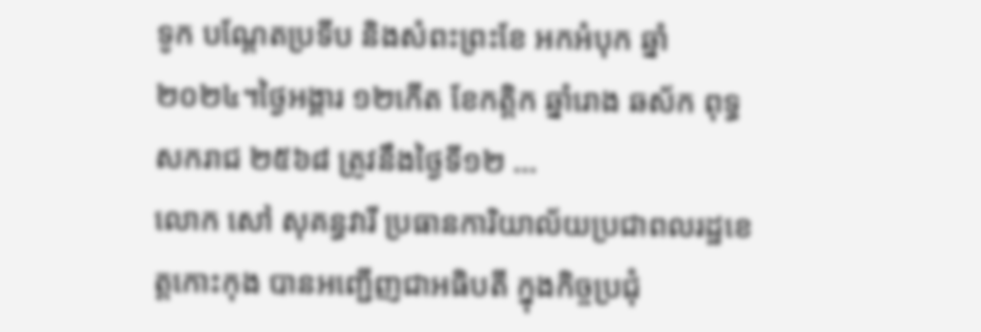ទូក បណ្តែតប្រទីប និងសំពះព្រះខែ អកអំបុក ឆ្នាំ២០២៤។ថ្ងៃអង្គារ ១២កើត ខែកត្តិក ឆ្នាំរោង ឆស័ក ពុទ្ធសករាជ ២៥៦៨ ត្រូវនឹងថ្ងៃទី១២ ...
លោក សៅ សុគន្ធវារី ប្រធានការិយាល័យប្រជាពលរដ្ឋខេត្តកោះកុង បានអញ្ជើញជាអធិបតី ក្នុងកិច្ចប្រជុំ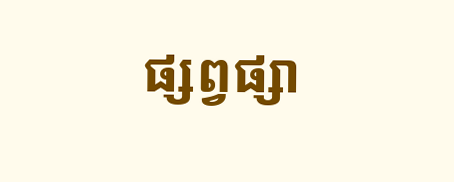ផ្សព្វផ្សា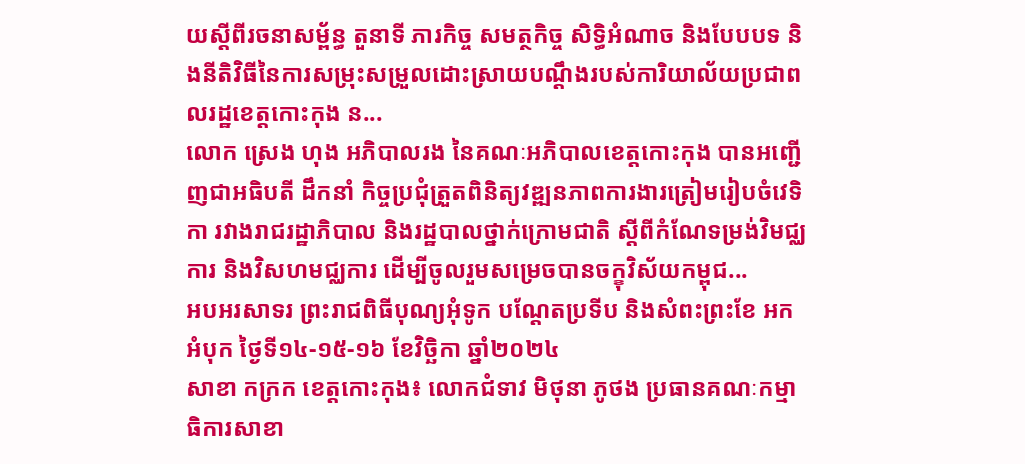យស្ដីពីរចនាសម្ព័ន្ធ តួនាទី ភារកិច្ច សមត្ថកិច្ច សិទ្ធិអំណាច និងបែបបទ និងនីតិវិធីនៃការសម្រុះសម្រួលដោះស្រាយបណ្ដឹងរបស់ការិយាល័យប្រជាពលរដ្ឋខេត្តកោះកុង ន...
លោក ស្រេង ហុង អភិបាលរង នៃគណៈអភិបាលខេត្តកោះកុង បានអញ្ជើញជាអធិបតី ដឹកនាំ កិច្ចប្រជុំត្រួតពិនិត្យវឌ្ឍនភាពការងារត្រៀមរៀបចំវេទិកា រវាងរាជរដ្ឋាភិបាល និងរដ្ឋបាលថ្នាក់ក្រោមជាតិ ស្តីពីកំណែទម្រង់វិមជ្ឈការ និងវិសហមជ្ឈការ ដើម្បីចូលរួមសម្រេចបានចក្ខុវិស័យកម្ពុជ...
អបអរសាទរ ព្រះរាជពិធីបុណ្យអុំទូក បណ្តែតប្រទីប និងសំពះព្រះខែ អកអំបុក ថ្ងៃទី១៤-១៥-១៦ ខែវិច្ឆិកា ឆ្នាំ២០២៤
សាខា កក្រក ខេត្តកោះកុង៖ លោកជំទាវ មិថុនា ភូថង ប្រធានគណៈកម្មាធិការសាខា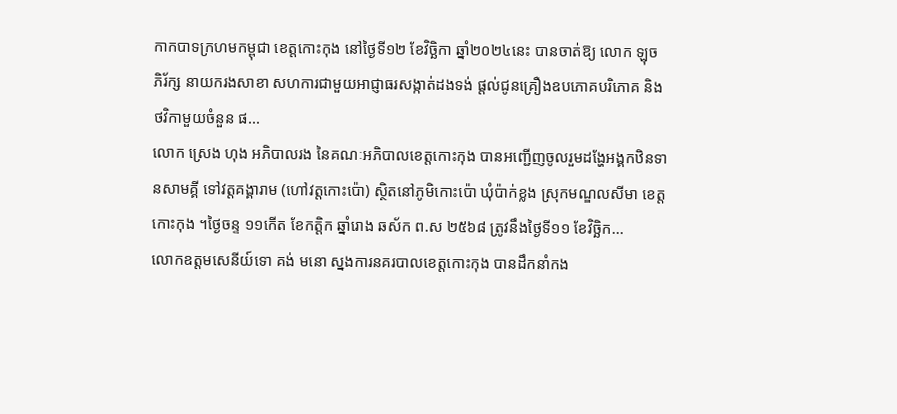កាកបាទក្រហមកម្ពុជា ខេត្តកោះកុង នៅថ្ងៃទី១២ ខែវិច្ឆិកា ឆ្នាំ២០២៤នេះ បានចាត់ឱ្យ លោក ឡុច ភិរ័ក្ស នាយករងសាខា សហការជាមួយអាជ្ញាធរសង្កាត់ដងទង់ ផ្តល់ជូនគ្រឿងឧបភោគបរិភោគ និងថវិកាមួយចំនួន ផ...
លោក ស្រេង ហុង អភិបាលរង នៃគណៈអភិបាលខេត្តកោះកុង បានអញ្ជើញចូលរួមដង្ហែអង្គកឋិនទានសាមគ្គី ទៅវត្តគង្គារាម (ហៅវត្តកោះប៉ោ) ស្ថិតនៅភូមិកោះប៉ោ ឃុំប៉ាក់ខ្លង ស្រុកមណ្ឌលសីមា ខេត្តកោះកុង ។ថ្ងៃចន្ទ ១១កើត ខែកត្តិក ឆ្នាំរោង ឆស័ក ព.ស ២៥៦៨ ត្រូវនឹងថ្ងៃទី១១ ខែវិច្ឆិក...
លោកឧត្តមសេនីយ៍ទោ គង់ មនោ ស្នងការនគរបាលខេត្តកោះកុង បានដឹកនាំកង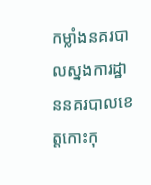កម្លាំងនគរបាលស្នងការដ្ឋាននគរបាលខេត្តកោះកុ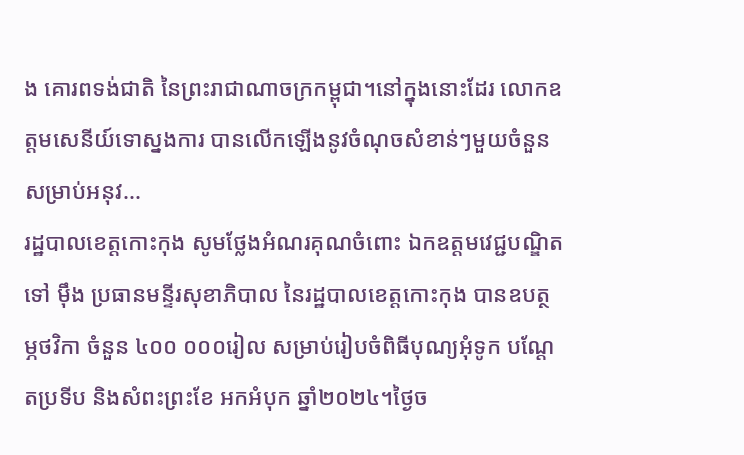ង គោរពទង់ជាតិ នៃព្រះរាជាណាចក្រកម្ពុជា។នៅក្នុងនោះដែរ លោកឧត្តមសេនីយ៍ទោស្នងការ បានលេីកឡេីងនូវចំណុចសំខាន់ៗមួយចំនួន សម្រាប់អនុវ...
រដ្ឋបាលខេត្តកោះកុង សូមថ្លែងអំណរគុណចំពោះ ឯកឧត្តមវេជ្ជបណ្ឌិត ទៅ ម៉ឹង ប្រធានមន្ទីរសុខាភិបាល នៃរដ្ឋបាលខេត្តកោះកុង បានឧបត្ថម្ភថវិកា ចំនួន ៤០០ ០០០រៀល សម្រាប់រៀបចំពិធីបុណ្យអុំទូក បណ្តែតប្រទីប និងសំពះព្រះខែ អកអំបុក ឆ្នាំ២០២៤។ថ្ងៃច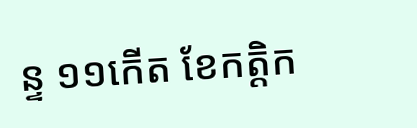ន្ទ ១១កើត ខែកត្តិក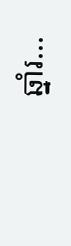ឆ្នាំរ...